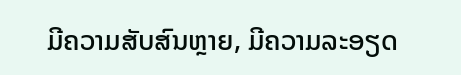ມີຄວາມສັບສົນຫຼາຍ, ມີຄວາມລະອຽດ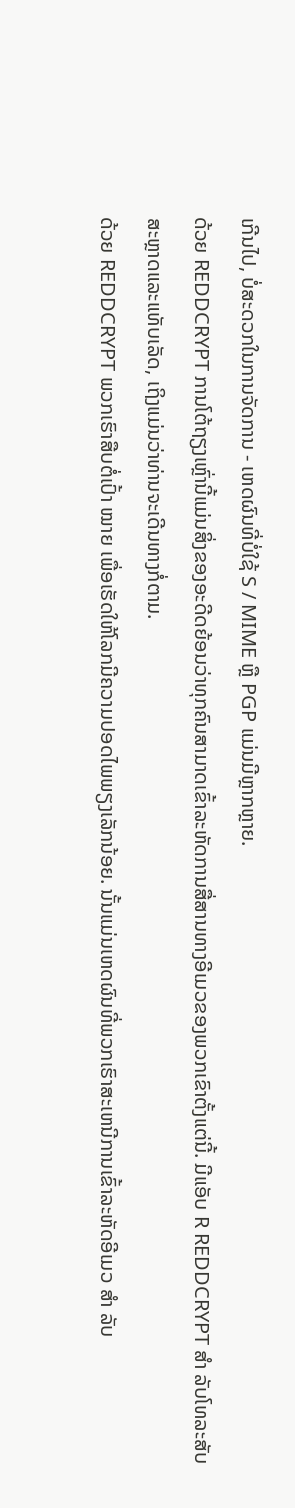ເກີນໄປ, ບໍ່ສະດວກໃນການຈັດການ - ເຫດຜົນທີ່ບໍ່ໃຊ້ S / MIME ຫຼື PGP ແມ່ນມີຫຼາກຫຼາຍ.
ດ້ວຍ REDDCRYPT ການໂຕ້ຖຽງເຫຼົ່ານີ້ແມ່ນສິ່ງຂອງອະດີດຍ້ອນວ່າທຸກຄົນສາມາດເຂົ້າລະຫັດການສື່ສານທາງອີເມວຂອງພວກເຂົາຕັ້ງແຕ່ນີ້. ມີແອັບ R REDDCRYPT ສຳ ລັບໂທລະສັບສະຫຼາດແລະແທັບເລັດ, ເຖິງແມ່ນວ່າທ່ານຈະເດີນທາງກໍ່ຕາມ.
ດ້ວຍ REDDCRYPT ພວກເຮົາສືບຕໍ່ເປົ້າ ໝາຍ ເພື່ອເຮັດໃຫ້ໂລກມີຄວາມປອດໄພພຽງເລັກນ້ອຍ. ນັ້ນແມ່ນເຫດຜົນທີ່ພວກເຮົາສະເຫນີການເຂົ້າລະຫັດອີເມວ ສຳ ລັບ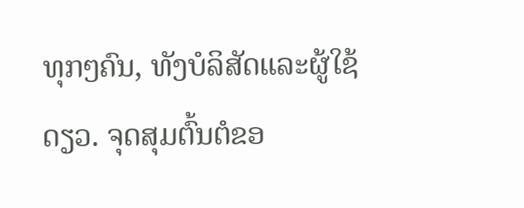ທຸກໆຄົນ, ທັງບໍລິສັດແລະຜູ້ໃຊ້ດຽວ. ຈຸດສຸມຕົ້ນຕໍຂອ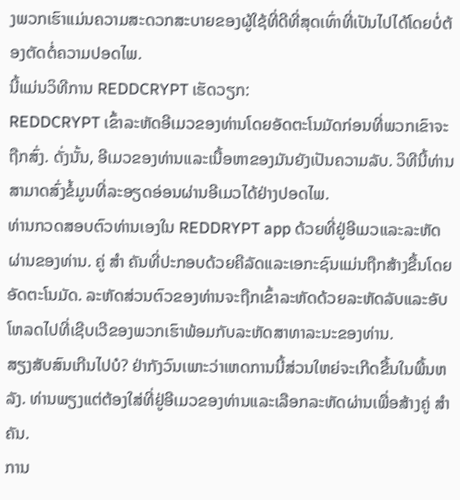ງພວກເຮົາແມ່ນຄວາມສະດວກສະບາຍຂອງຜູ້ໃຊ້ທີ່ດີທີ່ສຸດເທົ່າທີ່ເປັນໄປໄດ້ໂດຍບໍ່ຕ້ອງຕັດຕໍ່ຄວາມປອດໄພ.
ນີ້ແມ່ນວິທີການ REDDCRYPT ເຮັດວຽກ:
REDDCRYPT ເຂົ້າລະຫັດອີເມວຂອງທ່ານໂດຍອັດຕະໂນມັດກ່ອນທີ່ພວກເຂົາຈະຖືກສົ່ງ. ດັ່ງນັ້ນ, ອີເມວຂອງທ່ານແລະເນື້ອຫາຂອງມັນຍັງເປັນຄວາມລັບ. ວິທີນີ້ທ່ານສາມາດສົ່ງຂໍ້ມູນທີ່ລະອຽດອ່ອນຜ່ານອີເມວໄດ້ຢ່າງປອດໄພ.
ທ່ານກວດສອບຕົວທ່ານເອງໃນ REDDRYPT app ດ້ວຍທີ່ຢູ່ອີເມວແລະລະຫັດຜ່ານຂອງທ່ານ. ຄູ່ ສຳ ຄັນທີ່ປະກອບດ້ວຍຄີລັດແລະເອກະຊົນແມ່ນຖືກສ້າງຂື້ນໂດຍອັດຕະໂນມັດ. ລະຫັດສ່ວນຕົວຂອງທ່ານຈະຖືກເຂົ້າລະຫັດດ້ວຍລະຫັດລັບແລະອັບໂຫລດໄປທີ່ເຊີບເວີຂອງພວກເຮົາພ້ອມກັບລະຫັດສາທາລະນະຂອງທ່ານ.
ສຽງສັບສົນເກີນໄປບໍ? ຢ່າກັງວົນເພາະວ່າເຫດການນີ້ສ່ວນໃຫຍ່ຈະເກີດຂື້ນໃນພື້ນຫລັງ. ທ່ານພຽງແຕ່ຕ້ອງໃສ່ທີ່ຢູ່ອີເມວຂອງທ່ານແລະເລືອກລະຫັດຜ່ານເພື່ອສ້າງຄູ່ ສຳ ຄັນ.
ການ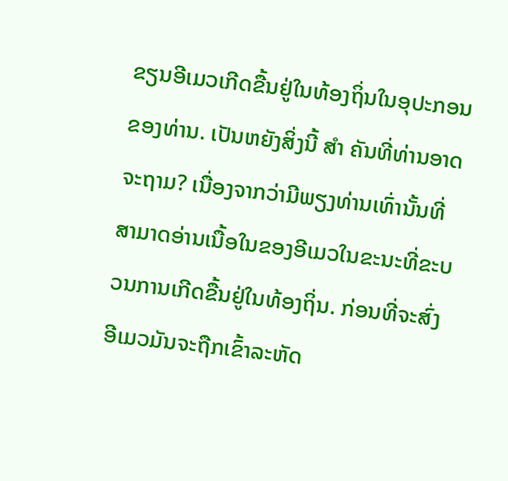ຂຽນອີເມວເກີດຂື້ນຢູ່ໃນທ້ອງຖິ່ນໃນອຸປະກອນຂອງທ່ານ. ເປັນຫຍັງສິ່ງນີ້ ສຳ ຄັນທີ່ທ່ານອາດຈະຖາມ? ເນື່ອງຈາກວ່າມີພຽງທ່ານເທົ່ານັ້ນທີ່ສາມາດອ່ານເນື້ອໃນຂອງອີເມວໃນຂະນະທີ່ຂະບວນການເກີດຂື້ນຢູ່ໃນທ້ອງຖິ່ນ. ກ່ອນທີ່ຈະສົ່ງອີເມວມັນຈະຖືກເຂົ້າລະຫັດ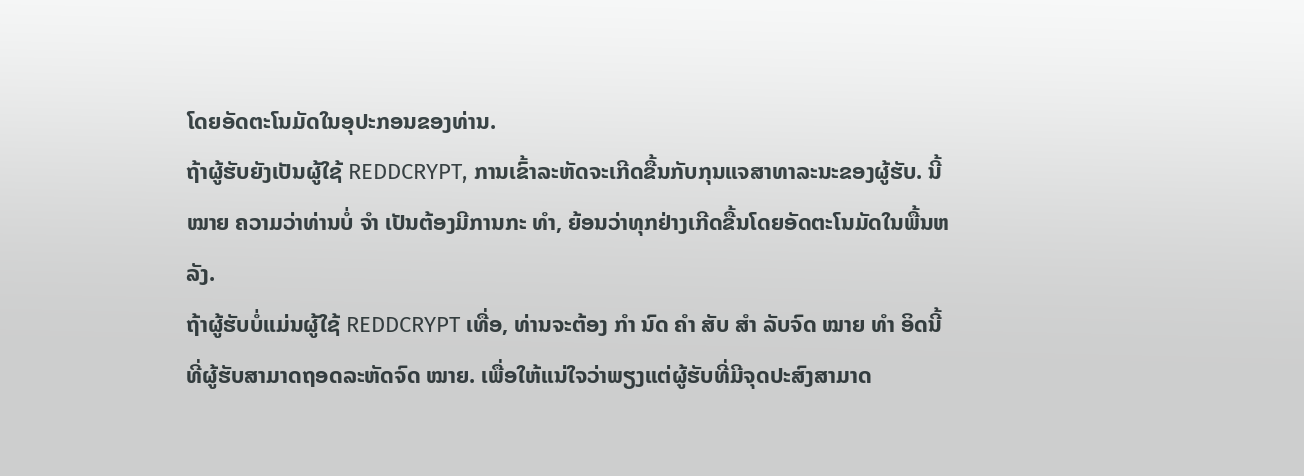ໂດຍອັດຕະໂນມັດໃນອຸປະກອນຂອງທ່ານ.
ຖ້າຜູ້ຮັບຍັງເປັນຜູ້ໃຊ້ REDDCRYPT, ການເຂົ້າລະຫັດຈະເກີດຂື້ນກັບກຸນແຈສາທາລະນະຂອງຜູ້ຮັບ. ນີ້ ໝາຍ ຄວາມວ່າທ່ານບໍ່ ຈຳ ເປັນຕ້ອງມີການກະ ທຳ, ຍ້ອນວ່າທຸກຢ່າງເກີດຂື້ນໂດຍອັດຕະໂນມັດໃນພື້ນຫລັງ.
ຖ້າຜູ້ຮັບບໍ່ແມ່ນຜູ້ໃຊ້ REDDCRYPT ເທື່ອ, ທ່ານຈະຕ້ອງ ກຳ ນົດ ຄຳ ສັບ ສຳ ລັບຈົດ ໝາຍ ທຳ ອິດນີ້ທີ່ຜູ້ຮັບສາມາດຖອດລະຫັດຈົດ ໝາຍ. ເພື່ອໃຫ້ແນ່ໃຈວ່າພຽງແຕ່ຜູ້ຮັບທີ່ມີຈຸດປະສົງສາມາດ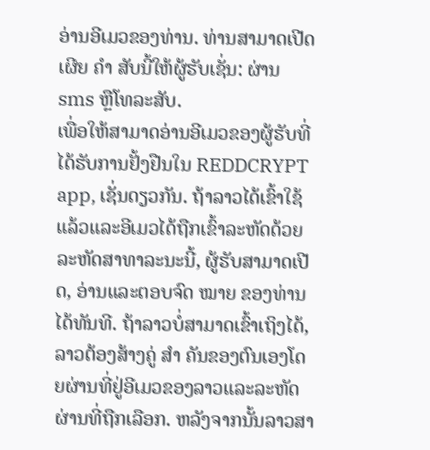ອ່ານອີເມວຂອງທ່ານ. ທ່ານສາມາດເປີດເຜີຍ ຄຳ ສັບນີ້ໃຫ້ຜູ້ຮັບເຊັ່ນ: ຜ່ານ sms ຫຼືໂທລະສັບ.
ເພື່ອໃຫ້ສາມາດອ່ານອີເມວຂອງຜູ້ຮັບທີ່ໄດ້ຮັບການຢັ້ງຢືນໃນ REDDCRYPT app, ເຊັ່ນດຽວກັນ. ຖ້າລາວໄດ້ເຂົ້າໃຊ້ແລ້ວແລະອີເມວໄດ້ຖືກເຂົ້າລະຫັດດ້ວຍລະຫັດສາທາລະນະນີ້, ຜູ້ຮັບສາມາດເປີດ, ອ່ານແລະຕອບຈົດ ໝາຍ ຂອງທ່ານໄດ້ທັນທີ. ຖ້າລາວບໍ່ສາມາດເຂົ້າເຖິງໄດ້, ລາວຕ້ອງສ້າງຄູ່ ສຳ ຄັນຂອງຕົນເອງໂດຍຜ່ານທີ່ຢູ່ອີເມວຂອງລາວແລະລະຫັດຜ່ານທີ່ຖືກເລືອກ. ຫລັງຈາກນັ້ນລາວສາ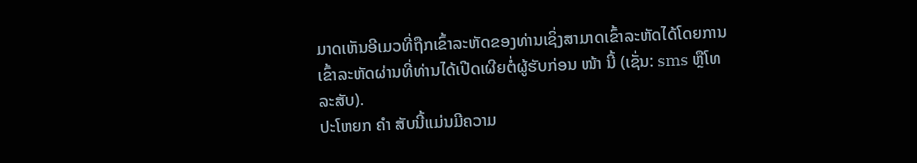ມາດເຫັນອີເມວທີ່ຖືກເຂົ້າລະຫັດຂອງທ່ານເຊິ່ງສາມາດເຂົ້າລະຫັດໄດ້ໂດຍການເຂົ້າລະຫັດຜ່ານທີ່ທ່ານໄດ້ເປີດເຜີຍຕໍ່ຜູ້ຮັບກ່ອນ ໜ້າ ນີ້ (ເຊັ່ນ: sms ຫຼືໂທລະສັບ).
ປະໂຫຍກ ຄຳ ສັບນີ້ແມ່ນມີຄວາມ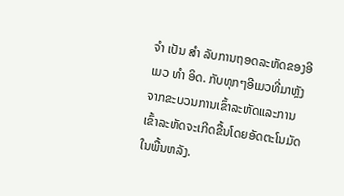ຈຳ ເປັນ ສຳ ລັບການຖອດລະຫັດຂອງອີເມວ ທຳ ອິດ. ກັບທຸກໆອີເມວທີ່ມາຫຼັງຈາກຂະບວນການເຂົ້າລະຫັດແລະການເຂົ້າລະຫັດຈະເກີດຂື້ນໂດຍອັດຕະໂນມັດໃນພື້ນຫລັງ.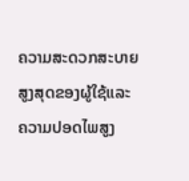ຄວາມສະດວກສະບາຍສູງສຸດຂອງຜູ້ໃຊ້ແລະຄວາມປອດໄພສູງ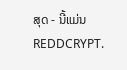ສຸດ - ນີ້ແມ່ນ REDDCRYPT.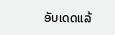ອັບເດດແລ້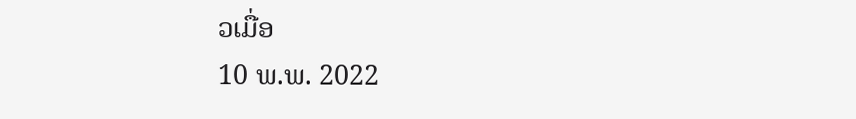ວເມື່ອ
10 ພ.ພ. 2022